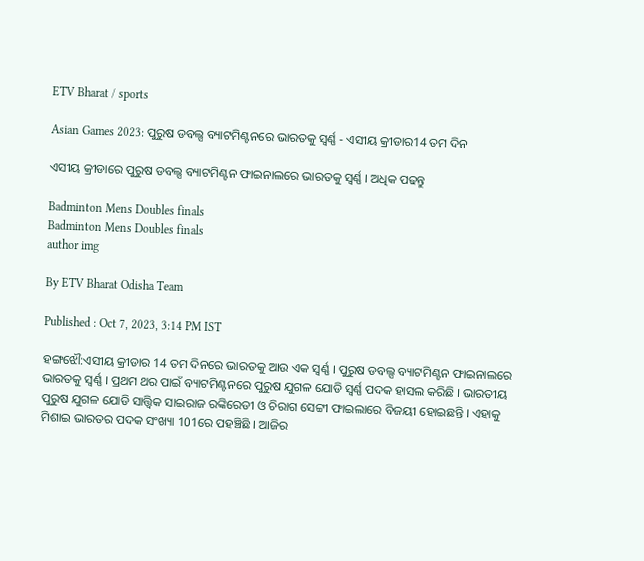ETV Bharat / sports

Asian Games 2023: ପୁରୁଷ ଡବଲ୍ସ ବ୍ୟାଟମିଣ୍ଟନରେ ଭାରତକୁ ସ୍ବର୍ଣ୍ଣ - ଏସୀୟ କ୍ରୀଡାର14 ତମ ଦିନ

ଏସୀୟ କ୍ରୀଡାରେ ପୁରୁଷ ଡବଲ୍ସ ବ୍ୟାଟମିଣ୍ଟନ ଫାଇନାଲରେ ଭାରତକୁ ସ୍ବର୍ଣ୍ଣ । ଅଧିକ ପଢନ୍ତୁ

Badminton Mens Doubles finals
Badminton Mens Doubles finals
author img

By ETV Bharat Odisha Team

Published : Oct 7, 2023, 3:14 PM IST

ହଙ୍ଗଝୌ:ଏସୀୟ କ୍ରୀଡାର 14 ତମ ଦିନରେ ଭାରତକୁ ଆଉ ଏକ ସ୍ବର୍ଣ୍ଣ । ପୁରୁଷ ଡବଲ୍ସ ବ୍ୟାଟମିଣ୍ଟନ ଫାଇନାଲରେ ଭାରତକୁ ସ୍ବର୍ଣ୍ଣ । ପ୍ରଥମ ଥର ପାଇଁ ବ୍ୟାଟମିଣ୍ଟନରେ ପୁରୁଷ ଯୁଗଳ ଯୋଡି ସ୍ବର୍ଣ୍ଣ ପଦକ ହାସଲ କରିଛି । ଭାରତୀୟ ପୁରୁଷ ଯୁଗଳ ଯୋଡି ସାତ୍ତ୍ବିକ ସାଇରାଜ ରଙ୍କିରେଡୀ ଓ ଚିରାଗ ସେଟ୍ଟୀ ଫାଇଲାରେ ବିଜୟୀ ହୋଇଛନ୍ତି । ଏହାକୁ ମିଶାଇ ଭାରତର ପଦକ ସଂଖ୍ୟା 101ରେ ପହଞ୍ଚିଛି । ଆଜିର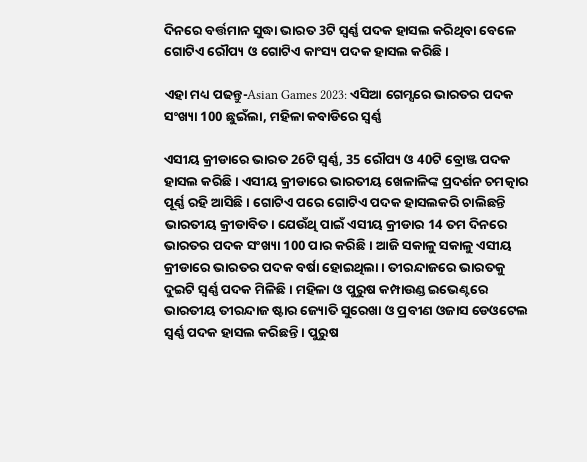ଦିନରେ ବର୍ତ୍ତମାନ ସୁଦ୍ଧା ଭାରତ 3ଟି ସ୍ବର୍ଣ୍ଣ ପଦକ ହାସଲ କରିଥିବା ବେଳେ ଗୋଟିଏ ରୌପ୍ୟ ଓ ଗୋଟିଏ କାଂସ୍ୟ ପଦକ ହାସଲ କରିଛି।

ଏହା ମଧ୍ୟ ପଢନ୍ତୁ-Asian Games 2023: ଏସିଆ ଗେମ୍ସରେ ଭାରତର ପଦକ ସଂଖ୍ୟା 100 ଛୁଇଁଲା, ମହିଳା କବାଡିରେ ସ୍ବର୍ଣ୍ଣ

ଏସୀୟ କ୍ରୀଡାରେ ଭାରତ 26ଟି ସ୍ବର୍ଣ୍ଣ, 35 ରୌପ୍ୟ ଓ 40ଟି ବ୍ରୋଞ୍ଜ ପଦକ ହାସଲ କରିଛି । ଏସୀୟ କ୍ରୀଡାରେ ଭାରତୀୟ ଖେଳାଳିଙ୍କ ପ୍ରଦର୍ଶନ ଚମତ୍କାର ପୂର୍ଣ୍ଣ ରହି ଆସିଛି । ଗୋଟିଏ ପରେ ଗୋଟିଏ ପଦକ ହାସଲକରି ଚାଲିଛନ୍ତି ଭାରତୀୟ କ୍ରୀଡାବିତ। ଯେଉଁଥି ପାଇଁ ଏସୀୟ କ୍ରୀଡାର 14 ତମ ଦିନରେ ଭାରତର ପଦକ ସଂଖ୍ୟା 100 ପାର କରିଛି । ଆଜି ସକାଳୁ ସକାଳୁ ଏସୀୟ କ୍ରୀଡାରେ ଭାରତର ପଦକ ବର୍ଷା ହୋଇଥିଲା । ତୀରନ୍ଦାଜରେ ଭାରତକୁ ଦୁଇଟି ସ୍ବର୍ଣ୍ଣ ପଦକ ମିଳିଛି । ମହିଳା ଓ ପୁରୁଷ କମ୍ପାଉଣ୍ଡ ଇଭେଣ୍ଟରେ ଭାରତୀୟ ତୀରନ୍ଦାଜ ଷ୍ଟାର ଜ୍ୟୋତି ସୁରେଖା ଓ ପ୍ରବୀଣ ଓଜାସ ଡେଓଟେଲ ସ୍ବର୍ଣ୍ଣ ପଦକ ହାସଲ କରିଛନ୍ତି । ପୁରୁଷ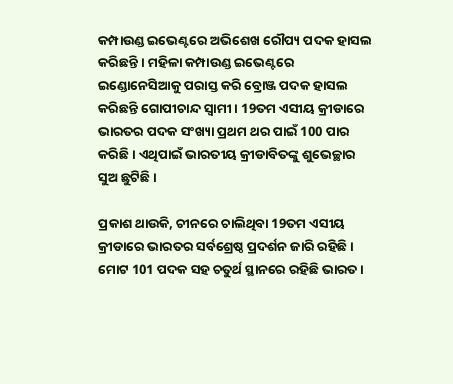କମ୍ପାଉଣ୍ଡ ଇଭେଣ୍ଟରେ ଅଭିଶେଖ ରୌପ୍ୟ ପଦକ ହାସଲ କରିଛନ୍ତି । ମହିଳା କମ୍ପାଉଣ୍ଡ ଇଭେଣ୍ଟରେ ଇଣ୍ଡୋନେସିଆକୁ ପରାସ୍ତ କରି ବ୍ରୋଞ୍ଜ ପଦକ ହାସଲ କରିଛନ୍ତି ଗୋପୀଚାନ୍ଦ ସ୍ୱାମୀ । 19ତମ ଏସୀୟ କ୍ରୀଡାରେ ଭାରତର ପଦକ ସଂଖ୍ୟା ପ୍ରଥମ ଥର ପାଇଁ 100 ପାର କରିଛି । ଏଥିପାଇଁ ଭାରତୀୟ କ୍ରୀଡାବିତଙ୍କୁ ଶୁଭେଚ୍ଛାର ସୁଅ ଛୁଟିଛି ।

ପ୍ରକାଶ ଥାଉକି, ଚୀନରେ ଚାଲିଥିବା 19ତମ ଏସୀୟ କ୍ରୀଡାରେ ଭାରତର ସର୍ବଶ୍ରେଷ୍ଠ ପ୍ରଦର୍ଶନ ଜାରି ରହିଛି । ମୋଟ 101 ପଦକ ସହ ଚତୁର୍ଥ ସ୍ଥାନରେ ରହିଛି ଭାରତ ।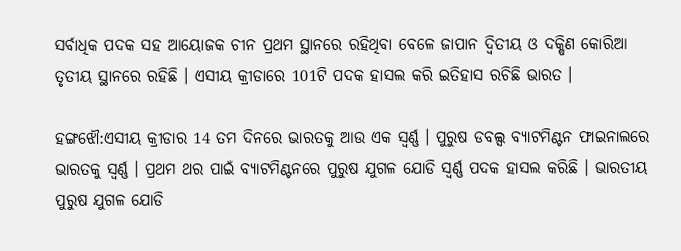ସର୍ବାଧିକ ପଦକ ସହ ଆୟୋଜକ ଚୀନ ପ୍ରଥମ ସ୍ଥାନରେ ରହିଥିବା ବେଳେ ଜାପାନ ଦ୍ବିତୀୟ ଓ ଦକ୍ଷିଣ କୋରିଆ ତୃତୀୟ ସ୍ଥାନରେ ରହିଛି । ଏସୀୟ କ୍ରୀଡାରେ 101ଟି ପଦକ ହାସଲ କରି ଇତିହାସ ରଚିଛି ଭାରତ ।

ହଙ୍ଗଝୌ:ଏସୀୟ କ୍ରୀଡାର 14 ତମ ଦିନରେ ଭାରତକୁ ଆଉ ଏକ ସ୍ବର୍ଣ୍ଣ । ପୁରୁଷ ଡବଲ୍ସ ବ୍ୟାଟମିଣ୍ଟନ ଫାଇନାଲରେ ଭାରତକୁ ସ୍ବର୍ଣ୍ଣ । ପ୍ରଥମ ଥର ପାଇଁ ବ୍ୟାଟମିଣ୍ଟନରେ ପୁରୁଷ ଯୁଗଳ ଯୋଡି ସ୍ବର୍ଣ୍ଣ ପଦକ ହାସଲ କରିଛି । ଭାରତୀୟ ପୁରୁଷ ଯୁଗଳ ଯୋଡି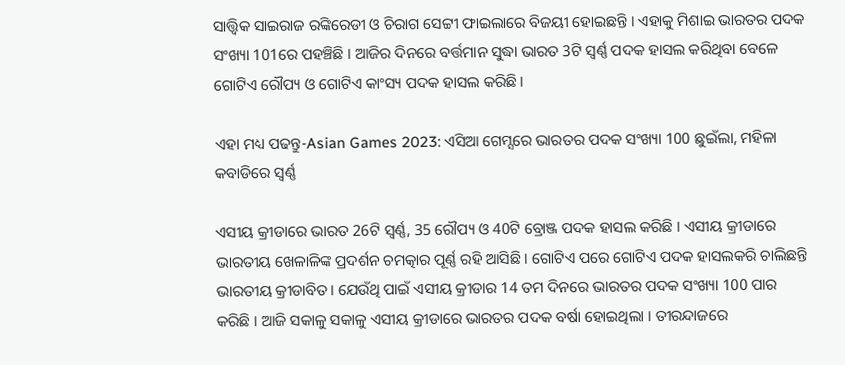ସାତ୍ତ୍ବିକ ସାଇରାଜ ରଙ୍କିରେଡୀ ଓ ଚିରାଗ ସେଟ୍ଟୀ ଫାଇଲାରେ ବିଜୟୀ ହୋଇଛନ୍ତି । ଏହାକୁ ମିଶାଇ ଭାରତର ପଦକ ସଂଖ୍ୟା 101ରେ ପହଞ୍ଚିଛି । ଆଜିର ଦିନରେ ବର୍ତ୍ତମାନ ସୁଦ୍ଧା ଭାରତ 3ଟି ସ୍ବର୍ଣ୍ଣ ପଦକ ହାସଲ କରିଥିବା ବେଳେ ଗୋଟିଏ ରୌପ୍ୟ ଓ ଗୋଟିଏ କାଂସ୍ୟ ପଦକ ହାସଲ କରିଛି।

ଏହା ମଧ୍ୟ ପଢନ୍ତୁ-Asian Games 2023: ଏସିଆ ଗେମ୍ସରେ ଭାରତର ପଦକ ସଂଖ୍ୟା 100 ଛୁଇଁଲା, ମହିଳା କବାଡିରେ ସ୍ବର୍ଣ୍ଣ

ଏସୀୟ କ୍ରୀଡାରେ ଭାରତ 26ଟି ସ୍ବର୍ଣ୍ଣ, 35 ରୌପ୍ୟ ଓ 40ଟି ବ୍ରୋଞ୍ଜ ପଦକ ହାସଲ କରିଛି । ଏସୀୟ କ୍ରୀଡାରେ ଭାରତୀୟ ଖେଳାଳିଙ୍କ ପ୍ରଦର୍ଶନ ଚମତ୍କାର ପୂର୍ଣ୍ଣ ରହି ଆସିଛି । ଗୋଟିଏ ପରେ ଗୋଟିଏ ପଦକ ହାସଲକରି ଚାଲିଛନ୍ତି ଭାରତୀୟ କ୍ରୀଡାବିତ। ଯେଉଁଥି ପାଇଁ ଏସୀୟ କ୍ରୀଡାର 14 ତମ ଦିନରେ ଭାରତର ପଦକ ସଂଖ୍ୟା 100 ପାର କରିଛି । ଆଜି ସକାଳୁ ସକାଳୁ ଏସୀୟ କ୍ରୀଡାରେ ଭାରତର ପଦକ ବର୍ଷା ହୋଇଥିଲା । ତୀରନ୍ଦାଜରେ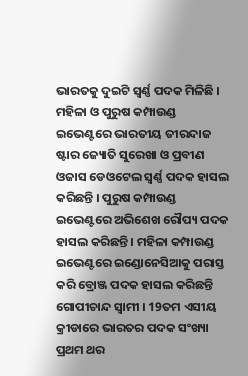ଭାରତକୁ ଦୁଇଟି ସ୍ବର୍ଣ୍ଣ ପଦକ ମିଳିଛି । ମହିଳା ଓ ପୁରୁଷ କମ୍ପାଉଣ୍ଡ ଇଭେଣ୍ଟରେ ଭାରତୀୟ ତୀରନ୍ଦାଜ ଷ୍ଟାର ଜ୍ୟୋତି ସୁରେଖା ଓ ପ୍ରବୀଣ ଓଜାସ ଡେଓଟେଲ ସ୍ବର୍ଣ୍ଣ ପଦକ ହାସଲ କରିଛନ୍ତି । ପୁରୁଷ କମ୍ପାଉଣ୍ଡ ଇଭେଣ୍ଟରେ ଅଭିଶେଖ ରୌପ୍ୟ ପଦକ ହାସଲ କରିଛନ୍ତି । ମହିଳା କମ୍ପାଉଣ୍ଡ ଇଭେଣ୍ଟରେ ଇଣ୍ଡୋନେସିଆକୁ ପରାସ୍ତ କରି ବ୍ରୋଞ୍ଜ ପଦକ ହାସଲ କରିଛନ୍ତି ଗୋପୀଚାନ୍ଦ ସ୍ୱାମୀ । 19ତମ ଏସୀୟ କ୍ରୀଡାରେ ଭାରତର ପଦକ ସଂଖ୍ୟା ପ୍ରଥମ ଥର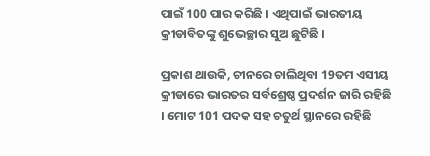ପାଇଁ 100 ପାର କରିଛି । ଏଥିପାଇଁ ଭାରତୀୟ କ୍ରୀଡାବିତଙ୍କୁ ଶୁଭେଚ୍ଛାର ସୁଅ ଛୁଟିଛି ।

ପ୍ରକାଶ ଥାଉକି, ଚୀନରେ ଚାଲିଥିବା 19ତମ ଏସୀୟ କ୍ରୀଡାରେ ଭାରତର ସର୍ବଶ୍ରେଷ୍ଠ ପ୍ରଦର୍ଶନ ଜାରି ରହିଛି । ମୋଟ 101 ପଦକ ସହ ଚତୁର୍ଥ ସ୍ଥାନରେ ରହିଛି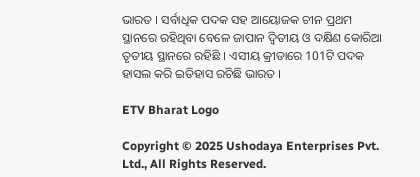ଭାରତ । ସର୍ବାଧିକ ପଦକ ସହ ଆୟୋଜକ ଚୀନ ପ୍ରଥମ ସ୍ଥାନରେ ରହିଥିବା ବେଳେ ଜାପାନ ଦ୍ବିତୀୟ ଓ ଦକ୍ଷିଣ କୋରିଆ ତୃତୀୟ ସ୍ଥାନରେ ରହିଛି । ଏସୀୟ କ୍ରୀଡାରେ 101ଟି ପଦକ ହାସଲ କରି ଇତିହାସ ରଚିଛି ଭାରତ ।

ETV Bharat Logo

Copyright © 2025 Ushodaya Enterprises Pvt. Ltd., All Rights Reserved.